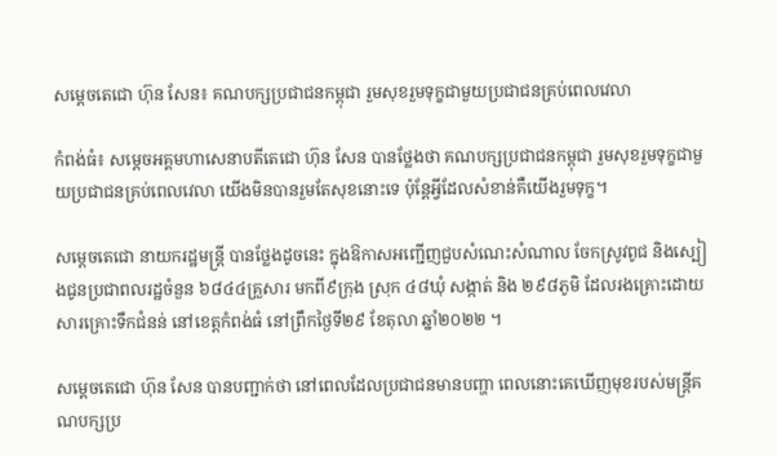សម្តេចតេជោ ហ៊ុន សែន៖ គណបក្សប្រជាជនកម្ពុជា រួមសុខរួមទុក្ខជាមួយប្រជាជនគ្រប់ពេលវេលា

កំពង់ធំ៖ សម្តេចអគ្គមហាសេនាបតីតេជោ ហ៊ុន សែន បានថ្លែងថា គណបក្សប្រជាជនកម្ពុជា រួមសុខរួមទុក្ខជាមួយប្រជាជនគ្រប់ពេលវេលា យើងមិនបានរួមតែសុខនោះទេ ប៉ុន្តែអ្វីដែលសំខាន់គឺយើងរួមទុក្ខ។

សម្តេចតេជោ នាយករដ្ឋមន្ត្រី បានថ្លែងដូចនេះ ក្នុងឱកាសអញ្ជើញជួបសំណេះសំណាល ចែកស្រូវពូជ និងស្បៀងជូនប្រជាពលរដ្ឋចំនួន ៦៨៤៤គ្រួសារ មកពី៩ក្រុង ស្រុក ៤៨ឃុំ សង្កាត់ និង ២៩៨ភូមិ ដែលរងគ្រោះដោយសារគ្រោះទឹកជំនន់ នៅខេត្តកំពង់ធំ នៅព្រឹកថ្ងៃទី២៩ ខែតុលា ឆ្នាំ២០២២ ។

សម្តេចតេជោ ហ៊ុន សែន បានបញ្ជាក់ថា នៅពេលដែលប្រជាជនមានបញ្ហា ពេលនោះគេឃើញមុខរបស់មន្រ្តីគណបក្សប្រ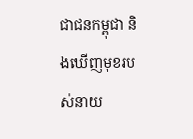ជាជនកម្ពុជា និងឃើញមុខរបស់នាយ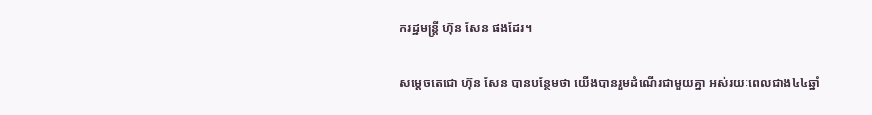ករដ្ឋមន្រ្តី ហ៊ុន សែន ផងដែរ។

សម្តេចតេជោ ហ៊ុន សែន បានបន្ថែមថា យើងបានរួមដំណើរជាមួយគ្នា អស់រយៈពេលជាង៤៤ឆ្នាំ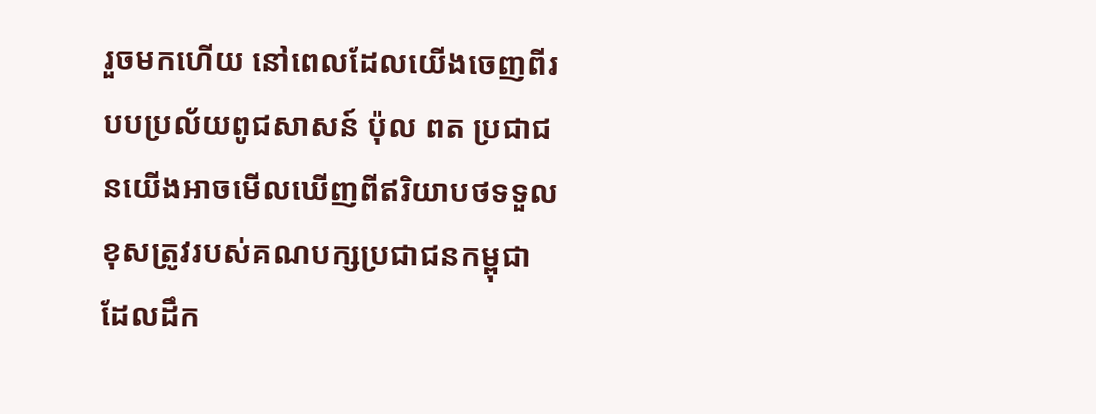រួចមកហើយ នៅពេលដែលយើងចេញពីរបបប្រល័យពូជសាសន៍ ប៉ុល ពត ប្រជាជនយើងអាចមើលឃើញពីឥរិយាបថទទួលខុសត្រូវរបស់គណបក្សប្រជាជនកម្ពុជាដែលដឹក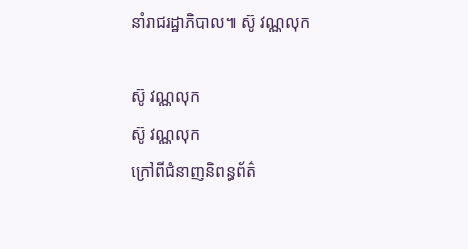នាំរាជរដ្ឋាភិបាល៕ ស៊ូ វណ្ណលុក

ស៊ូ វណ្ណលុក
ស៊ូ វណ្ណលុក
ក្រៅពីជំនាញនិពន្ធព័ត៌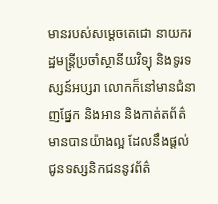មានរបស់សម្ដេចតេជោ នាយករដ្ឋមន្ត្រីប្រចាំស្ថានីយវិទ្យុ និងទូរទស្សន៍អប្សរា លោកក៏នៅមានជំនាញផ្នែក និងអាន និងកាត់តព័ត៌មានបានយ៉ាងល្អ ដែលនឹងផ្ដល់ជូនទស្សនិកជននូវព័ត៌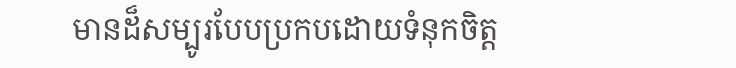មានដ៏សម្បូរបែបប្រកបដោយទំនុកចិត្ត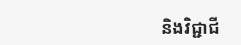និងវិជ្ជាជី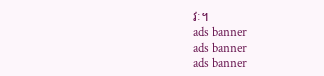វៈ។
ads banner
ads banner
ads banner